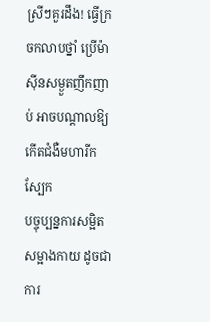ស្រីៗគួរដឹង! ធ្វើក្រចកលាបថ្នាំ ប្រើម៉ាស៊ីនសម្ងួតញឹកញាប់ អាចបណ្ដាលឱ្យកើតជំងឺមហារីកស្បែក
បច្ចុប្បន្នការសម្អិតសម្អាងកាយ ដូចជា ការ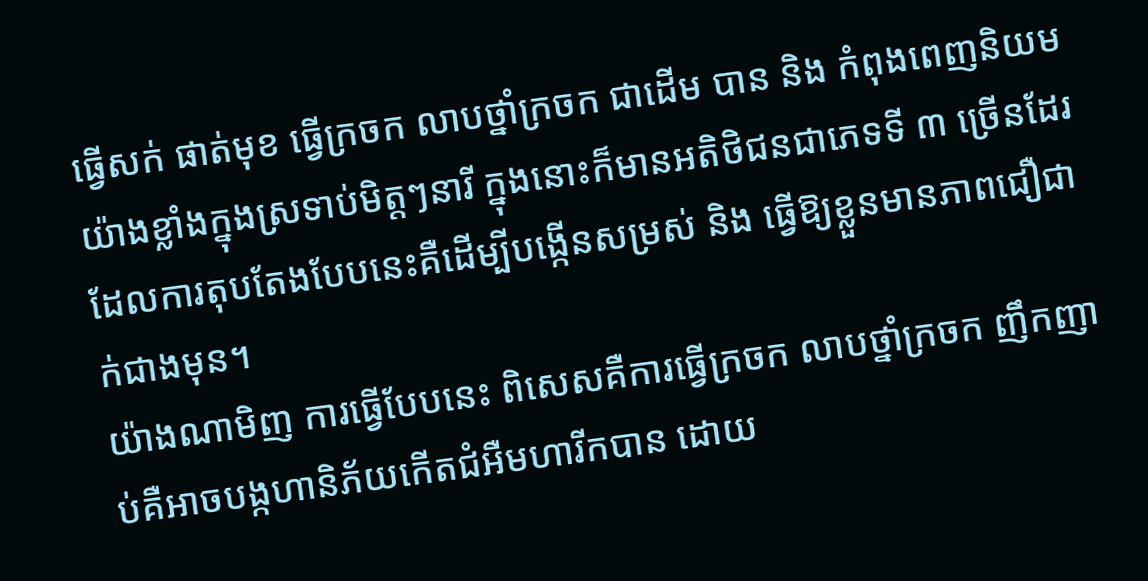ធ្វើសក់ ផាត់មុខ ធ្វើក្រចក លាបថ្នាំក្រចក ជាដើម បាន និង កំពុងពេញនិយមយ៉ាងខ្លាំងក្នុងស្រទាប់មិត្តៗនារី ក្នុងនោះក៏មានអតិថិជនជាភេទទី ៣ ច្រើនដែរ ដែលការតុបតែងបែបនេះគឺដើម្បីបង្កើនសម្រស់ និង ធ្វើឱ្យខ្លួនមានភាពជឿជាក់ជាងមុន។
យ៉ាងណាមិញ ការធ្វើបែបនេះ ពិសេសគឺការធ្វើក្រចក លាបថ្នាំក្រចក ញឹកញាប់គឺអាចបង្កហានិភ័យកើតជំអឺមហារីកបាន ដោយ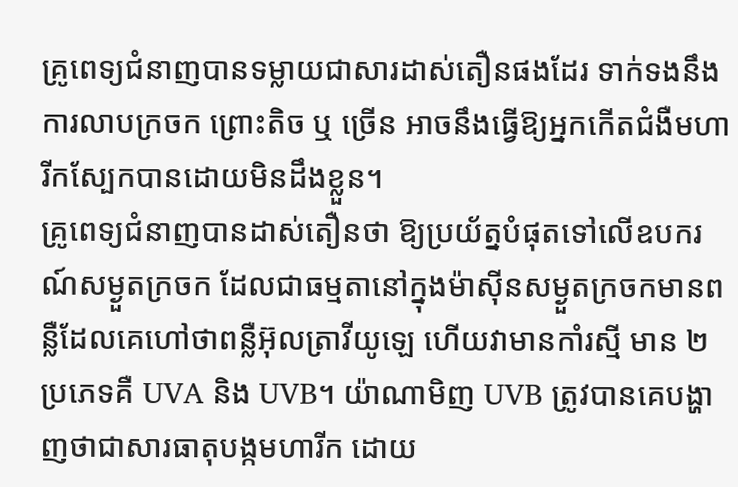គ្រូពេទ្យជំនាញបានទម្លាយជាសារដាស់តឿនផងដែរ ទាក់ទងនឹងការលាបក្រចក ព្រោះតិច ឬ ច្រើន អាចនឹងធ្វើឱ្យអ្នកកើតជំងឺមហារីកស្បែកបានដោយមិនដឹងខ្លួន។
គ្រូពេទ្យជំនាញបានដាស់តឿនថា ឱ្យប្រយ័ត្នបំផុតទៅលើឧបករណ៍សម្ងួតក្រចក ដែលជាធម្មតានៅក្នុងម៉ាស៊ីនសម្ងួតក្រចកមានពន្លឺដែលគេហៅថាពន្លឺអ៊ុលត្រាវីយូឡេ ហើយវាមានកាំរស្មី មាន ២ ប្រភេទគឺ UVA និង UVB។ យ៉ាណាមិញ UVB ត្រូវបានគេបង្ហាញថាជាសារធាតុបង្កមហារីក ដោយ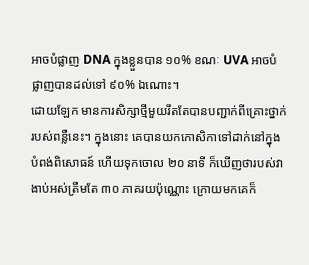អាចបំផ្លាញ DNA ក្នុងខ្លួនបាន ១០% ខណៈ UVA អាចបំផ្លាញបានដល់ទៅ ៩០% ឯណោះ។
ដោយឡែក មានការសិក្សាថ្មីមួយរឹតតែបានបញ្ជាក់ពីគ្រោះថ្នាក់របស់ពន្លឺនេះ។ ក្នុងនោះ គេបានយកកោសិកាទៅដាក់នៅក្នុងបំពង់ពិសោធន៍ ហើយទុកចោល ២០ នាទី ក៏ឃើញថារបស់វាងាប់អស់ត្រឹមតែ ៣០ ភាគរយប៉ុណ្ណោះ ក្រោយមកគេក៏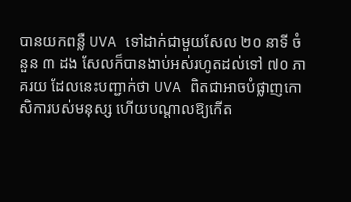បានយកពន្លឺ UVA ទៅដាក់ជាមួយសែល ២០ នាទី ចំនួន ៣ ដង សែលក៏បានងាប់អស់រហូតដល់ទៅ ៧០ ភាគរយ ដែលនេះបញ្ជាក់ថា UVA ពិតជាអាចបំផ្លាញកោសិការបស់មនុស្ស ហើយបណ្តាលឱ្យកើត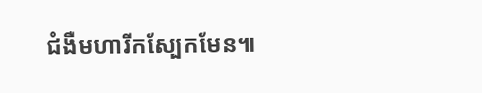ជំងឺមហារីកស្បែកមែន៕